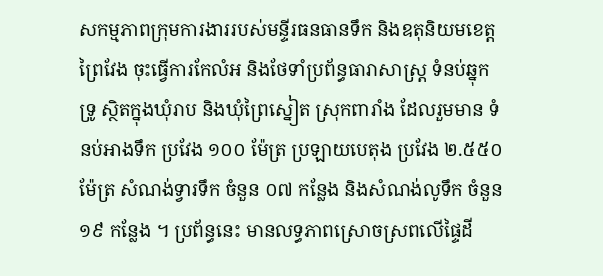សកម្មភាពក្រុមការងាររបស់មន្ទីរធនធានទឹក និងឧតុនិយមខេត្តព្រៃវែង ចុះធ្វើការកែលំអ និងថែទាំប្រព័ន្ធធារាសាស្ត្រ ទំនប់ឆ្នុកទ្រូ ស្ថិតក្នុងឃុំរាប និងឃុំព្រៃស្នៀត ស្រុកពារាំង ដែលរួមមាន ទំនប់អាងទឹក ប្រវែង ១០០ ម៉ែត្រ ប្រឡាយបេតុង ប្រវែង ២.៥៥០ ម៉ែត្រ សំណង់ទ្វារទឹក ចំនួន ០៧ កន្លែង និងសំណង់លូទឹក ចំនួន ១៩ កន្លែង ។ ប្រព័ន្ធនេះ មានលទ្ធភាពស្រោចស្រពលើផ្ទៃដី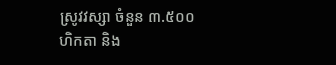ស្រូវវស្សា ចំនួន ៣.៥០០ ហិកតា និង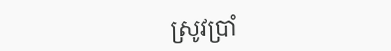ស្រូវប្រាំ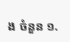ង ចំនួន ១.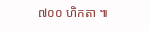៧០០ ហិកតា ៕